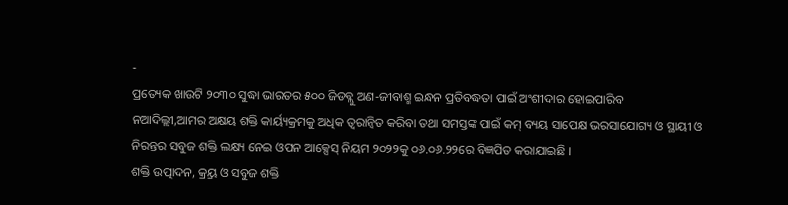-
ପ୍ରତ୍ୟେକ ଖାଉଟି ୨୦୩୦ ସୁଦ୍ଧା ଭାରତର ୫୦୦ ଜିଡବ୍ଲୁ ଅଣ-ଜୀବାଶ୍ମ ଇନ୍ଧନ ପ୍ରତିବଦ୍ଧତା ପାଇଁ ଅଂଶୀଦାର ହୋଇପାରିବ
ନଆଦିଲ୍ଲୀ,ଆମର ଅକ୍ଷୟ ଶକ୍ତି କାର୍ୟ୍ୟକ୍ରମକୁ ଅଧିକ ତ୍ୱରାନ୍ୱିତ କରିବା ତଥା ସମସ୍ତଙ୍କ ପାଇଁ କମ୍ ବ୍ୟୟ ସାପେକ୍ଷ ଭରସାଯୋଗ୍ୟ ଓ ସ୍ଥାୟୀ ଓ ନିରନ୍ତର ସବୁଜ ଶକ୍ତି ଲକ୍ଷ୍ୟ ନେଇ ଓପନ ଆକ୍ସେସ୍ ନିୟମ ୨୦୨୨କୁ ୦୬.୦୬.୨୨ରେ ବିଜ୍ଞପିତ କରାଯାଇଛି ।
ଶକ୍ତି ଉତ୍ପାଦନ, କ୍ର୍ରୟ ଓ ସବୁଜ ଶକ୍ତି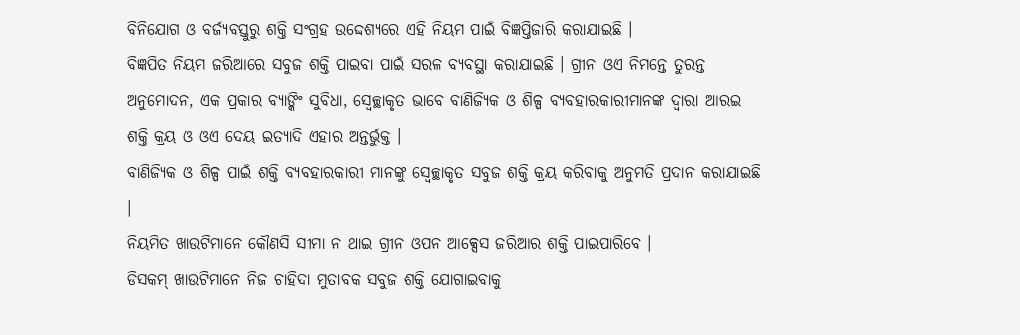ବିନିଯୋଗ ଓ ବର୍ଜ୍ୟବସ୍ତୁରୁ ଶକ୍ତି ସଂଗ୍ରହ ଉଦ୍ଦେଶ୍ୟରେ ଏହି ନିୟମ ପାଇଁ ବିଜ୍ଞପ୍ତିଜାରି କରାଯାଇଛି ।
ବିଜ୍ଞପିତ ନିୟମ ଜରିଆରେ ସବୁଜ ଶକ୍ତି ପାଇବା ପାଇଁ ସରଳ ବ୍ୟବସ୍ଥା କରାଯାଇଛି । ଗ୍ରୀନ ଓଏ ନିମନ୍ତେ ତୁରନ୍ତ ଅନୁମୋଦନ, ଏକ ପ୍ରକାର ବ୍ୟାଙ୍କିଂ ସୁବିଧା, ସ୍ୱେଚ୍ଛାକୃତ ଭାବେ ବାଣିଜ୍ୟିକ ଓ ଶିଳ୍ପ ବ୍ୟବହାରକାରୀମାନଙ୍କ ଦ୍ୱାରା ଆରଇ ଶକ୍ତି କ୍ରୟ ଓ ଓଏ ଦେୟ ଇତ୍ୟାଦି ଏହାର ଅନ୍ତର୍ଭୁକ୍ତ ।
ବାଣିଜ୍ୟିକ ଓ ଶିଳ୍ପ ପାଇଁ ଶକ୍ତି ବ୍ୟବହାରକାରୀ ମାନଙ୍କୁ ସ୍ୱେଚ୍ଛାକୃତ ସବୁଜ ଶକ୍ତି କ୍ରୟ କରିବାକୁ ଅନୁମତି ପ୍ରଦାନ କରାଯାଇଛି ।
ନିୟମିତ ଖାଉଟିମାନେ କୌଣସି ସୀମା ନ ଥାଇ ଗ୍ରୀନ ଓପନ ଆକ୍ସେସ ଜରିଆର ଶକ୍ତି ପାଇପାରିବେ ।
ଡିସକମ୍ ଖାଉଟିମାନେ ନିଜ ଚାହିଦା ମୁତାବକ ସବୁଜ ଶକ୍ତି ଯୋଗାଇବାକୁ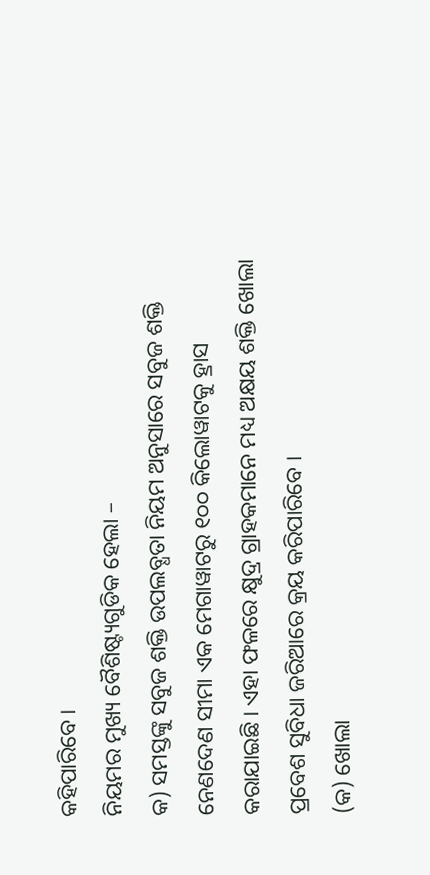କହିପାରିବେ ।
ନିୟମର ମୁଖ୍ୟ ବୈଶିଷ୍ଟ୍ୟଗୁଡିକ ହେଲା –
କ) ସମସ୍ତଙ୍କୁ ସବୁଜ ଶକ୍ତି ଉପଲବ୍ଧତା ନିୟମ ଅନୁସାରେ ସବୁଜ ଶକ୍ତି ନେଣଦେଣ ସୀମା ଏକ ମେଗାୱାଟରୁ ୧୦୦ କିଲୋୱାଟକୁ ହ୍ରାସ କରାଯାଇଛି । ଏହା ଫଳରେ କ୍ଷୁଦ୍ର ଗ୍ରାହକମାନେ ମଧ୍ୟ ଅକ୍ଷୟ ଶକ୍ତି ଖୋଲା ପ୍ରବେଶ ସୁବିଧା ଜରିଆରେ କ୍ରୟ କରିପାରିବେ ।
(କ) ଖୋଲା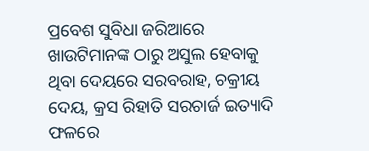ପ୍ରବେଶ ସୁବିଧା ଜରିଆରେ ଖାଉଟିମାନଙ୍କ ଠାରୁ ଅସୁଲ ହେବାକୁ ଥିବା ଦେୟରେ ସରବରାହ, ଚକ୍ରୀୟ ଦେୟ, କ୍ରସ ରିହାତି ସରଚାର୍ଜ ଇତ୍ୟାଦି ଫଳରେ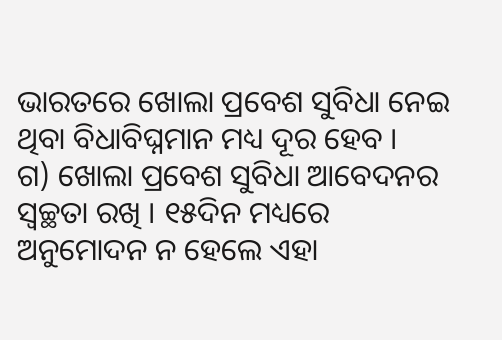ଭାରତରେ ଖୋଲା ପ୍ରବେଶ ସୁବିଧା ନେଇ ଥିବା ବିଧାବିଘ୍ନମାନ ମଧ୍ୟ ଦୂର ହେବ ।
ଗ) ଖୋଲା ପ୍ରବେଶ ସୁବିଧା ଆବେଦନର ସ୍ୱଚ୍ଛତା ରଖି । ୧୫ଦିନ ମଧ୍ୟରେ ଅନୁମୋଦନ ନ ହେଲେ ଏହା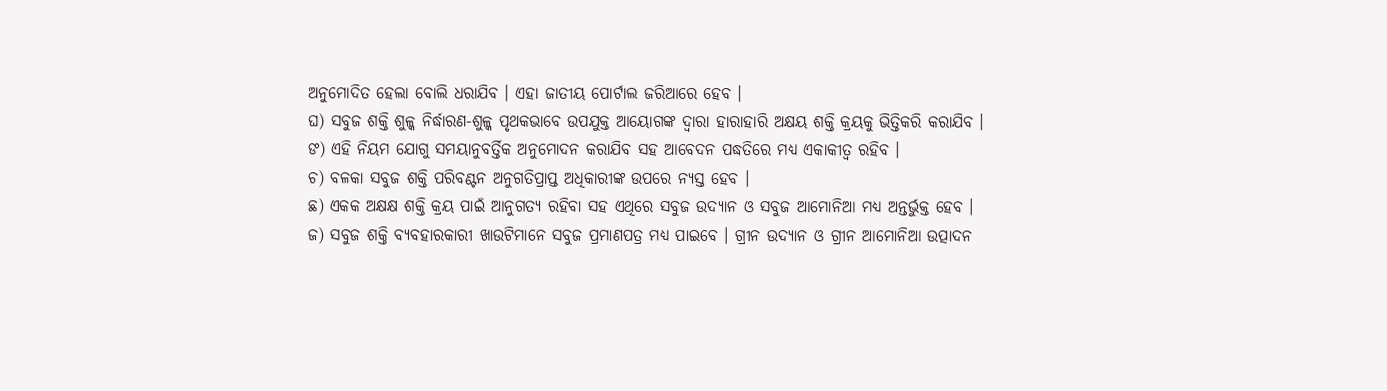ଅନୁମୋଦିତ ହେଲା ବୋଲି ଧରାଯିବ । ଏହା ଜାତୀୟ ପୋର୍ଟାଲ ଜରିଆରେ ହେବ ।
ଘ) ସବୁଜ ଶକ୍ତି ଶୁଳ୍କ ନିର୍ଦ୍ଧାରଣ-ଶୁଳ୍କ ପୃଥକଭାବେ ଉପଯୁକ୍ତ ଆୟୋଗଙ୍କ ଦ୍ୱାରା ହାରାହାରି ଅକ୍ଷୟ ଶକ୍ତି କ୍ରୟକୁ ଭିତ୍ତିକରି କରାଯିବ ।
ଙ) ଏହି ନିୟମ ଯୋଗୁ ସମୟାନୁବର୍ତ୍ତିକ ଅନୁମୋଦନ କରାଯିବ ସହ ଆବେଦନ ପଦ୍ଧତିରେ ମଧ୍ୟ ଏକାକୀତ୍ୱ ରହିବ ।
ଚ) ବଳକା ସବୁଜ ଶକ୍ତି ପରିବଣ୍ଟନ ଅନୁଗତିପ୍ରାପ୍ତ ଅଧିକାରୀଙ୍କ ଉପରେ ନ୍ୟସ୍ତ ହେବ ।
ଛ) ଏକକ ଅକ୍ଷକ୍ଷ ଶକ୍ତି କ୍ରୟ ପାଇଁ ଆନୁଗତ୍ୟ ରହିବା ସହ ଏଥିରେ ସବୁଜ ଉଦ୍ଯାନ ଓ ସବୁଜ ଆମୋନିଆ ମଧ୍ୟ ଅନ୍ତର୍ଭୁକ୍ତ ହେବ ।
ଜ) ସବୁଜ ଶକ୍ତି ବ୍ୟବହାରକାରୀ ଖାଉଟିମାନେ ସବୁଜ ପ୍ରମାଣପତ୍ର ମଧ୍ୟ ପାଇବେ । ଗ୍ରୀନ ଉଦ୍ଯାନ ଓ ଗ୍ରୀନ ଆମୋନିଆ ଉତ୍ପାଦନ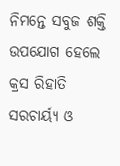ନିମନ୍ତେ ସବୁଜ ଶକ୍ତି ଉପଯୋଗ ହେଲେ କ୍ରସ ରିହାତି ସରଚାର୍ୟ୍ୟ ଓ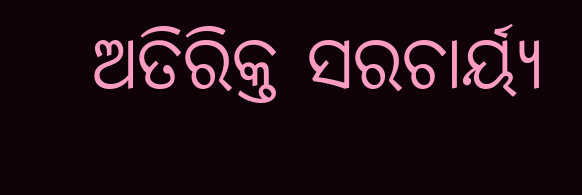ଅତିରିକ୍ତ ସରଚାର୍ୟ୍ୟ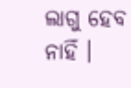ଲାଗୁ ହେବ ନାହିଁ ।